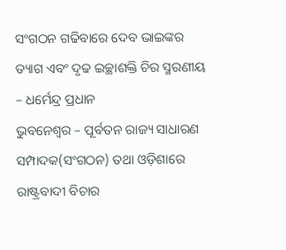ସଂଗଠନ ଗଢିବାରେ ଦେବ ଭାଇଙ୍କର ତ୍ୟାଗ ଏବଂ ଦୃଢ ଇଚ୍ଛାଶକ୍ତି ଚିର ସ୍ମରଣୀୟ – ଧର୍ମେନ୍ଦ୍ର ପ୍ରଧାନ
ଭୁବନେଶ୍ୱର – ପୂର୍ବତନ ରାଜ୍ୟ ସାଧାରଣ ସମ୍ପାଦକ(ସଂଗଠନ) ତଥା ଓଡ଼ିଶାରେ ରାଷ୍ଟ୍ରବାଦୀ ବିଚାର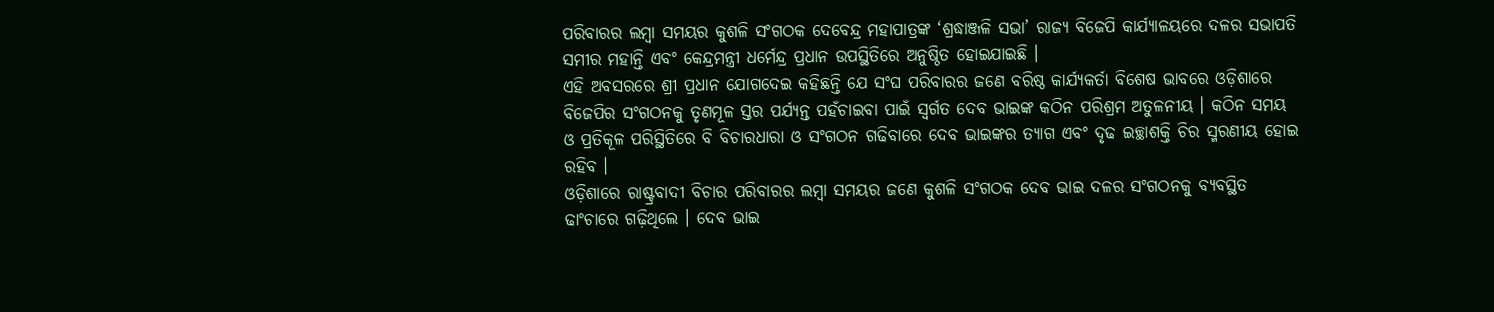ପରିବାରର ଲମ୍ବା ସମୟର କୁଶଳି ସଂଗଠକ ଦେବେନ୍ଦ୍ର ମହାପାତ୍ରଙ୍କ ‘ଶ୍ରଦ୍ଧାଞ୍ଜଳି ସଭା’ ରାଜ୍ୟ ବିଜେପି କାର୍ଯ୍ୟାଳୟରେ ଦଳର ସଭାପତି ସମୀର ମହାନ୍ତି ଏବଂ କେନ୍ଦ୍ରମନ୍ତ୍ରୀ ଧର୍ମେନ୍ଦ୍ର ପ୍ରଧାନ ଉପସ୍ଥିତିରେ ଅନୁଷ୍ଠିତ ହୋଇଯାଇଛି ।
ଏହି ଅବସରରେ ଶ୍ରୀ ପ୍ରଧାନ ଯୋଗଦେଇ କହିଛନ୍ତି ଯେ ସଂଘ ପରିବାରର ଜଣେ ବରିଷ୍ଠ କାର୍ଯ୍ୟକର୍ତା ବିଶେଷ ଭାବରେ ଓଡ଼ିଶାରେ ବିଜେପିର ସଂଗଠନକୁ ତୃଣମୂଳ ସ୍ତର ପର୍ଯ୍ୟନ୍ତ ପହଁଚାଇବା ପାଇଁ ସ୍ୱର୍ଗତ ଦେବ ଭାଇଙ୍କ କଠିନ ପରିଶ୍ରମ ଅତୁଳନୀୟ । କଠିନ ସମୟ ଓ ପ୍ରତିକୂଳ ପରିସ୍ଥିତିରେ ବି ବିଚାରଧାରା ଓ ସଂଗଠନ ଗଢିବାରେ ଦେବ ଭାଇଙ୍କର ତ୍ୟାଗ ଏବଂ ଦୃଢ ଇଚ୍ଛାଶକ୍ତି ଚିର ସ୍ମରଣୀୟ ହୋଇ ରହିବ ।
ଓଡ଼ିଶାରେ ରାଷ୍ଟ୍ରବାଦୀ ବିଚାର ପରିବାରର ଲମ୍ବା ସମୟର ଜଣେ କୁଶଳି ସଂଗଠକ ଦେବ ଭାଇ ଦଳର ସଂଗଠନକୁ ବ୍ୟବସ୍ଥିତ ଢାଂଚାରେ ଗଢ଼ିଥିଲେ । ଦେବ ଭାଇ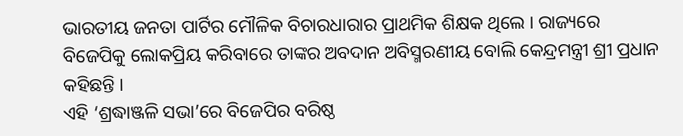ଭାରତୀୟ ଜନତା ପାର୍ଟିର ମୌଳିକ ବିଚାରଧାରାର ପ୍ରାଥମିକ ଶିକ୍ଷକ ଥିଲେ । ରାଜ୍ୟରେ ବିଜେପିକୁ ଲୋକପ୍ରିୟ କରିବାରେ ତାଙ୍କର ଅବଦାନ ଅବିସ୍ମରଣୀୟ ବୋଲି କେନ୍ଦ୍ରମନ୍ତ୍ରୀ ଶ୍ରୀ ପ୍ରଧାନ କହିଛନ୍ତି ।
ଏହି ‘ଶ୍ରଦ୍ଧାଞ୍ଜଳି ସଭା’ରେ ବିଜେପିର ବରିଷ୍ଠ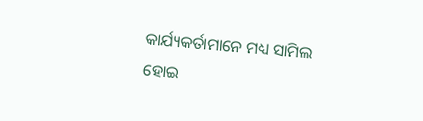କାର୍ଯ୍ୟକର୍ତାମାନେ ମଧ୍ୟ ସାମିଲ ହୋଇ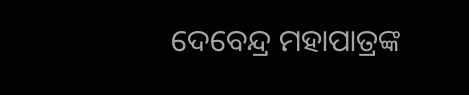ଦେବେନ୍ଦ୍ର ମହାପାତ୍ରଙ୍କ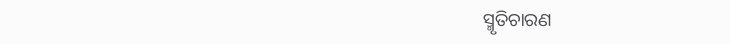ସ୍ମୃତିଚାରଣ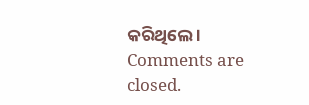କରିଥିଲେ ।
Comments are closed.